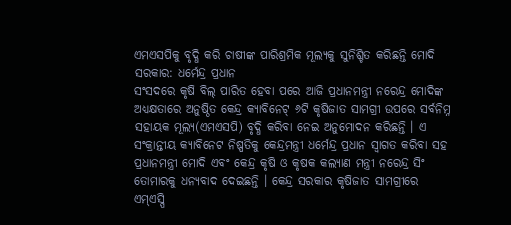ଏମଏସପିକୁ ବୃଦ୍ଧି କରି ଚାଷୀଙ୍କ ପାରିଶ୍ରମିକ ମୂଲ୍ୟକୁ ସୁନିଶ୍ଚିତ କରିଛନ୍ତି ମୋଦି ସରକାର: ଧର୍ମେନ୍ଦ୍ର ପ୍ରଧାନ
ସଂସଦରେ କୃଷି ବିଲ୍ ପାରିତ ହେବା ପରେ ଆଜି ପ୍ରଧାନମନ୍ତ୍ରୀ ନରେନ୍ଦ୍ର ମୋଦିଙ୍କ ଅଧ୍ୟକ୍ଷତାରେ ଅନୁଷ୍ଠିତ କେନ୍ଦ୍ର କ୍ୟାବିନେଟ୍ ୬ଟି କୃଷିଜାତ ସାମଗ୍ରୀ ଉପରେ ସର୍ବନିମ୍ନ ସହାୟକ ମୂଲ୍ୟ(ଏମଏସପି) ବୃଦ୍ଧି କରିବା ନେଇ ଅନୁମୋଦନ କରିଛନ୍ତି । ଏ ସଂକ୍ରାନ୍ତୀୟ କ୍ୟାବିନେଟ ନିଷ୍ପତିକୁ କେନ୍ଦ୍ରମନ୍ତ୍ରୀ ଧର୍ମେନ୍ଦ୍ର ପ୍ରଧାନ ସ୍ୱାଗତ କରିବା ସହ ପ୍ରଧାନମନ୍ତ୍ରୀ ମୋଦି ଏବଂ କେନ୍ଦ୍ର କୃଷି ଓ କୃଷକ କଲ୍ୟାଣ ମନ୍ତ୍ରୀ ନରେନ୍ଦ୍ର ସିଂ ତୋମାରକୁ ଧନ୍ୟବାଦ ଦେଇଛନ୍ତି । କେନ୍ଦ୍ର ସରକାର କୃଷିଜାତ ସାମଗ୍ରୀରେ ଏମ୍ଏସ୍ପି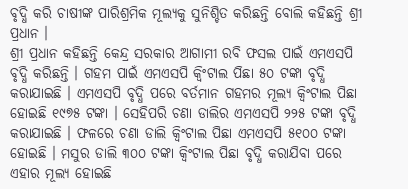ବୃଦ୍ଧି କରି ଚାଷୀଙ୍କ ପାରିଶ୍ରମିକ ମୂଲ୍ୟକୁ ସୁନିଶ୍ଚିତ କରିଛନ୍ତି ବୋଲି କହିଛନ୍ତି ଶ୍ରୀ ପ୍ରଧାନ ।
ଶ୍ରୀ ପ୍ରଧାନ କହିଛନ୍ତି କେନ୍ଦ୍ର ସରକାର ଆଗାମୀ ରବି ଫସଲ ପାଇଁ ଏମଏସପି ବୃଦ୍ଧି କରିଛନ୍ତି । ଗହମ ପାଇଁ ଏମଏସପି କ୍ୱିଂଟାଲ ପିଛା ୫୦ ଟଙ୍କା ବୃଦ୍ଧି କରାଯାଇଛି । ଏମଏସପି ବୃଦ୍ଧି ପରେ ବର୍ତମାନ ଗହମର ମୂଲ୍ୟ କ୍ୱିଂଟାଲ ପିଛା ହୋଇଛି ୧୯୭୫ ଟଙ୍କା । ସେହିପରି ଚଣା ଡାଲିର ଏମଏସପି ୨୨୫ ଟଙ୍କା ବୃଦ୍ଧି କରାଯାଇଛି । ଫଳରେ ଚଣା ଡାଲି କ୍ୱିଂଟାଲ ପିଛା ଏମଏସପି ୫୧୦୦ ଟଙ୍କା ହୋଇଛି । ମସୁର ଡାଲି ୩୦୦ ଟଙ୍କା କ୍ୱିଂଟାଲ ପିଛା ବୃଦ୍ଧି କରାଯିବା ପରେ ଏହାର ମୂଲ୍ୟ ହୋଇଛି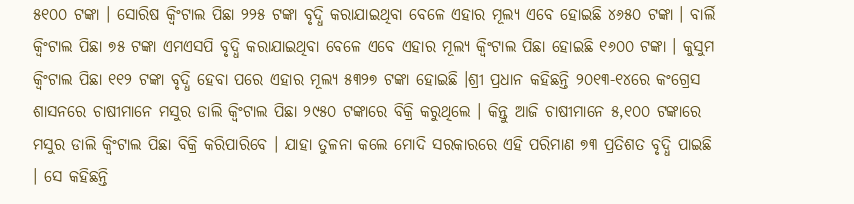୫୧୦୦ ଟଙ୍କା । ସୋରିଷ କ୍ୱିଂଟାଲ ପିଛା ୨୨୫ ଟଙ୍କା ବୃଦ୍ଧି କରାଯାଇଥିବା ବେଳେ ଏହାର ମୂଲ୍ୟ ଏବେ ହୋଇଛି ୪୬୫୦ ଟଙ୍କା । ବାର୍ଲି କ୍ୱିଂଟାଲ ପିଛା ୭୫ ଟଙ୍କା ଏମଏସପି ବୃଦ୍ଧି କରାଯାଇଥିବା ବେଳେ ଏବେ ଏହାର ମୂଲ୍ୟ କ୍ୱିଂଟାଲ ପିଛା ହୋଇଛି ୧୬୦୦ ଟଙ୍କା । କୁସୁମ କ୍ୱିଂଟାଲ ପିଛା ୧୧୨ ଟଙ୍କା ବୃଦ୍ଧି ହେବା ପରେ ଏହାର ମୂଲ୍ୟ ୫୩୨୭ ଟଙ୍କା ହୋଇଛି ।ଶ୍ରୀ ପ୍ରଧାନ କହିଛନ୍ତି ୨୦୧୩-୧୪ରେ କଂଗ୍ରେସ ଶାସନରେ ଚାଷୀମାନେ ମସୁର ଡାଲି କ୍ୱିଂଟାଲ ପିଛା ୨୯୫୦ ଟଙ୍କାରେ ବିକ୍ରି କରୁଥିଲେ । କିନ୍ତୁ ଆଜି ଚାଷୀମାନେ ୫,୧୦୦ ଟଙ୍କାରେ ମସୁର ଡାଲି କ୍ୱିଂଟାଲ ପିଛା ବିକ୍ରି କରିପାରିବେ । ଯାହା ତୁଳନା କଲେ ମୋଦି ସରକାରରେ ଏହି ପରିମାଣ ୭୩ ପ୍ରତିଶତ ବୃଦ୍ଧି ପାଇଛି । ସେ କହିଛନ୍ତି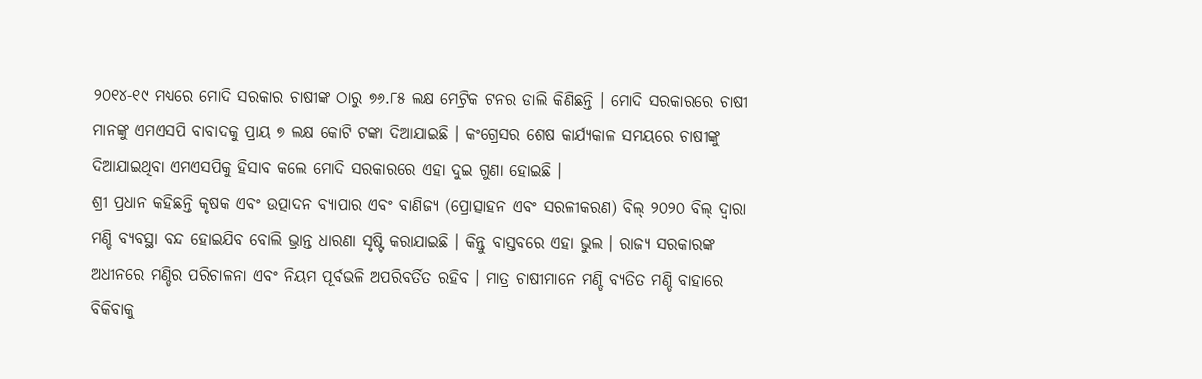୨୦୧୪-୧୯ ମଧ୍ୟରେ ମୋଦି ସରକାର ଚାଷୀଙ୍କ ଠାରୁ ୭୬.୮୫ ଲକ୍ଷ ମେଟ୍ରିକ ଟନର ଡାଲି କିଣିଛନ୍ତି । ମୋଦି ସରକାରରେ ଚାଷୀ ମାନଙ୍କୁ ଏମଏସପି ବାବାଦକୁ ପ୍ରାୟ ୭ ଲକ୍ଷ କୋଟି ଟଙ୍କା ଦିଆଯାଇଛି । କଂଗ୍ରେସର ଶେଷ କାର୍ଯ୍ୟକାଳ ସମୟରେ ଚାଷୀଙ୍କୁ ଦିଆଯାଇଥିବା ଏମଏସପିକୁ ହିସାବ କଲେ ମୋଦି ସରକାରରେ ଏହା ଦୁଇ ଗୁଣା ହୋଇଛି ।
ଶ୍ରୀ ପ୍ରଧାନ କହିଛନ୍ତି କୃଷକ ଏବଂ ଉତ୍ପାଦନ ବ୍ୟାପାର ଏବଂ ବାଣିଜ୍ୟ (ପ୍ରୋତ୍ସାହନ ଏବଂ ସରଳୀକରଣ) ବିଲ୍ ୨୦୨୦ ବିଲ୍ ଦ୍ୱାରା ମଣ୍ଡି ବ୍ୟବସ୍ଥା ବନ୍ଦ ହୋଇଯିବ ବୋଲି ଭ୍ରାନ୍ତ ଧାରଣା ସୃଷ୍ଟି କରାଯାଇଛି । କିନ୍ତୁ ବାସ୍ତବରେ ଏହା ଭୁଲ । ରାଜ୍ୟ ସରକାରଙ୍କ ଅଧୀନରେ ମଣ୍ଡିର ପରିଚାଳନା ଏବଂ ନିୟମ ପୂର୍ବଭଳି ଅପରିବର୍ତିତ ରହିବ । ମାତ୍ର ଚାଷୀମାନେ ମଣ୍ଡି ବ୍ୟତିତ ମଣ୍ଡି ବାହାରେ ବିକିବାକୁ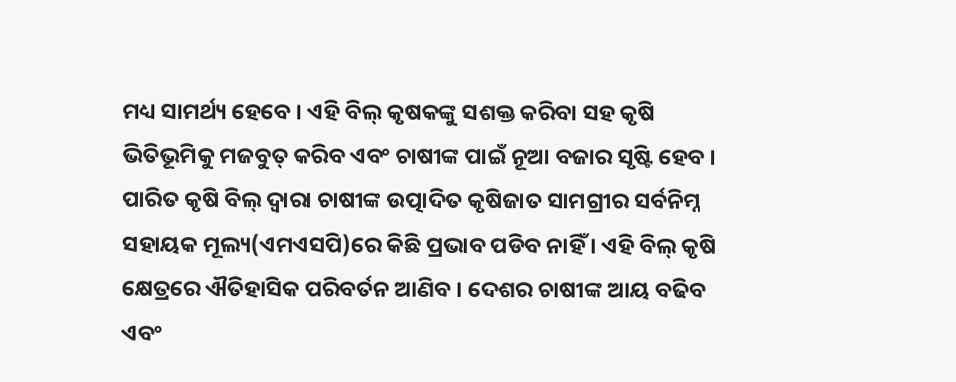ମଧ୍ୟ ସାମର୍ଥ୍ୟ ହେବେ । ଏହି ବିଲ୍ କୃଷକଙ୍କୁ ସଶକ୍ତ କରିବା ସହ କୃଷି ଭିତିଭୂମିକୁ ମଜବୁତ୍ କରିବ ଏବଂ ଚାଷୀଙ୍କ ପାଇଁ ନୂଆ ବଜାର ସୃଷ୍ଟି ହେବ । ପାରିତ କୃଷି ବିଲ୍ ଦ୍ୱାରା ଚାଷୀଙ୍କ ଉତ୍ପାଦିତ କୃଷିଜାତ ସାମଗ୍ରୀର ସର୍ବନିମ୍ନ ସହାୟକ ମୂଲ୍ୟ(ଏମଏସପି)ରେ କିଛି ପ୍ରଭାବ ପଡିବ ନାହିଁ । ଏହି ବିଲ୍ କୃଷି କ୍ଷେତ୍ରରେ ଐତିହାସିକ ପରିବର୍ତନ ଆଣିବ । ଦେଶର ଚାଷୀଙ୍କ ଆୟ ବଢିବ ଏବଂ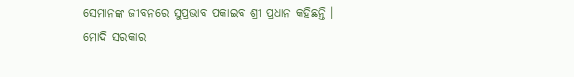ସେମାନଙ୍କ ଜୀବନରେ ସୁପ୍ରଭାବ ପକାଇବ ଶ୍ରୀ ପ୍ରଧାନ କହିଛନ୍ତି ।
ମୋଦି ସରକାର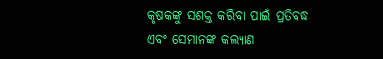କୃଷକଙ୍କୁ ସଶକ୍ତ କରିବା ପାଇଁ ପ୍ରତିବଦ୍ଧ ଏବଂ ସେମାନଙ୍କ କଲ୍ୟାଣ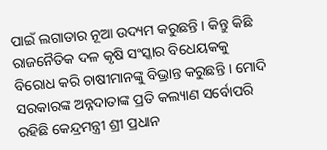ପାଇଁ ଲଗାତାର ନୂଆ ଉଦ୍ୟମ କରୁଛନ୍ତି । କିନ୍ତୁ କିଛି ରାଜନୈତିକ ଦଳ କୃଷି ସଂସ୍କାର ବିଧେୟକକୁ ବିରୋଧ କରି ଚାଷୀମାନଙ୍କୁ ବିଭ୍ରାନ୍ତ କରୁଛନ୍ତି । ମୋଦି ସରକାରଙ୍କ ଅନ୍ନଦାତାଙ୍କ ପ୍ରତି କଲ୍ୟାଣ ସର୍ବୋପରି ରହିଛି କେନ୍ଦ୍ରମନ୍ତ୍ରୀ ଶ୍ରୀ ପ୍ରଧାନ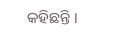କହିଛନ୍ତି ।